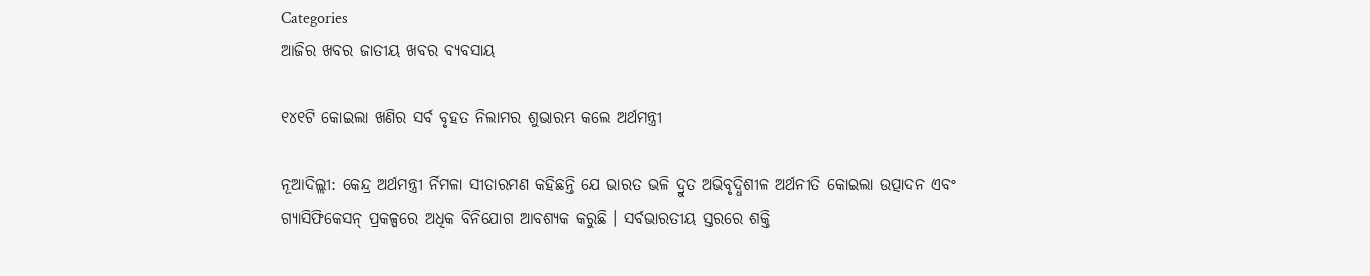Categories
ଆଜିର ଖବର ଜାତୀୟ ଖବର ବ୍ୟବସାୟ

୧୪୧ଟି କୋଇଲା ଖଣିର ସର୍ବ ବୃହତ ନିଲାମର ଶୁଭାରମ୍ଭ କଲେ ଅର୍ଥମନ୍ତ୍ରୀ

ନୂଆଦିଲ୍ଲୀ: କେନ୍ଦ୍ର ଅର୍ଥମନ୍ତ୍ରୀ ର୍ନିମଳା ସୀତାରମଣ କହିଛନ୍ତି ଯେ ଭାରତ ଭଳି ଦ୍ରୁତ ଅଭିବୃଦ୍ଧିଶୀଳ ଅର୍ଥନୀତି କୋଇଲା ଉତ୍ପାଦନ ଏବଂ ଗ୍ୟାସିଫିକେସନ୍ ପ୍ରକଳ୍ପରେ ଅଧିକ ବିନିଯୋଗ ଆବଶ୍ୟକ କରୁଛି । ସର୍ବଭାରତୀୟ ସ୍ତରରେ ଶକ୍ତି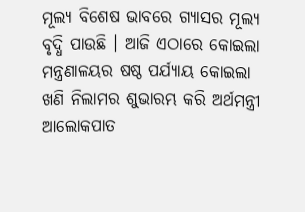ମୂଲ୍ୟ ବିଶେଷ ଭାବରେ ଗ୍ୟାସର ମୂଲ୍ୟ ବୃଦ୍ଧି ପାଉଛି । ଆଜି ଏଠାରେ କୋଇଲା ମନ୍ତ୍ରଣାଳୟର ଷଷ୍ଠ ପର୍ଯ୍ୟାୟ କୋଇଲା ଖଣି ନିଲାମର ଶୁଭାରମ୍ଭ କରି ଅର୍ଥମନ୍ତ୍ରୀ ଆଲୋକପାତ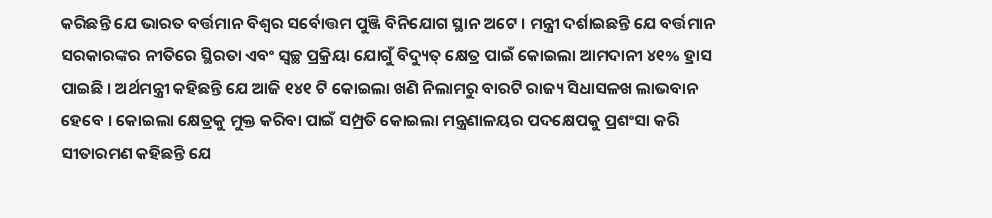କରିଛନ୍ତି ଯେ ଭାରତ ବର୍ତ୍ତମାନ ବିଶ୍ୱର ସର୍ବୋତ୍ତମ ପୁଞ୍ଜି ବିନିଯୋଗ ସ୍ଥାନ ଅଟେ । ମନ୍ତ୍ରୀ ଦର୍ଶାଇଛନ୍ତି ଯେ ବର୍ତ୍ତମାନ ସରକାରଙ୍କର ନୀତିରେ ସ୍ଥିରତା ଏବଂ ସ୍ୱଚ୍ଛ ପ୍ରକ୍ରିୟା ଯୋଗୁଁ ବିଦ୍ୟୁତ୍‍ କ୍ଷେତ୍ର ପାଇଁ କୋଇଲା ଆମଦାନୀ ୪୧% ହ୍ରାସ ପାଇଛି । ଅର୍ଥମନ୍ତ୍ରୀ କହିଛନ୍ତି ଯେ ଆଜି ୧୪୧ ଟି କୋଇଲା ଖଣି ନିଲାମରୁ ବାରଟି ରାଜ୍ୟ ସିଧାସଳଖ ଲାଭବାନ ହେବେ । କୋଇଲା କ୍ଷେତ୍ରକୁ ମୁକ୍ତ କରିବା ପାଇଁ ସମ୍ପ୍ରତି କୋଇଲା ମନ୍ତ୍ରଣାଳୟର ପଦକ୍ଷେପକୁ ପ୍ରଶଂସା କରି ସୀତାରମଣ କହିଛନ୍ତି ଯେ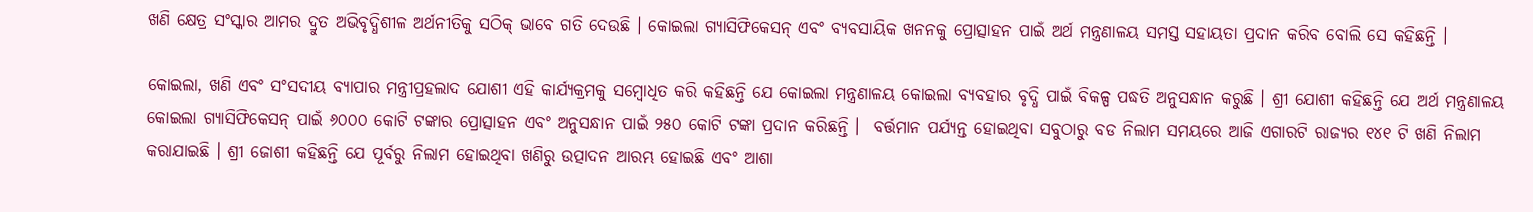ଖଣି କ୍ଷେତ୍ର ସଂସ୍କାର ଆମର ଦ୍ରୁତ ଅଭିବୃଦ୍ଧିଶୀଳ ଅର୍ଥନୀତିକୁ ସଠିକ୍ ଭାବେ ଗତି ଦେଉଛି । କୋଇଲା ଗ୍ୟାସିଫିକେସନ୍ ଏବଂ ବ୍ୟବସାୟିକ ଖନନକୁ ପ୍ରୋତ୍ସାହନ ପାଇଁ ଅର୍ଥ ମନ୍ତ୍ରଣାଳୟ ସମସ୍ତ ସହାୟତା ପ୍ରଦାନ କରିବ ବୋଲି ସେ କହିଛନ୍ତି ।

କୋଇଲା, ଖଣି ଏବଂ ସଂସଦୀୟ ବ୍ୟାପାର ମନ୍ତ୍ରୀପ୍ରହଲାଦ ଯୋଶୀ ଏହି କାର୍ଯ୍ୟକ୍ରମକୁ ସମ୍ବୋଧିତ କରି କହିଛନ୍ତି ଯେ କୋଇଲା ମନ୍ତ୍ରଣାଳୟ କୋଇଲା ବ୍ୟବହାର ବୃଦ୍ଧି ପାଇଁ ବିକଳ୍ପ ପଦ୍ଧତି ଅନୁସନ୍ଧାନ କରୁଛି । ଶ୍ରୀ ଯୋଶୀ କହିଛନ୍ତି ଯେ ଅର୍ଥ ମନ୍ତ୍ରଣାଳୟ କୋଇଲା ଗ୍ୟାସିଫିକେସନ୍ ପାଇଁ ୬୦୦୦ କୋଟି ଟଙ୍କାର ପ୍ରୋତ୍ସାହନ ଏବଂ ଅନୁସନ୍ଧାନ ପାଇଁ ୨୫୦ କୋଟି ଟଙ୍କା ପ୍ରଦାନ କରିଛନ୍ତି ।  ବର୍ତ୍ତମାନ ପର୍ଯ୍ୟନ୍ତ ହୋଇଥିବା ସବୁଠାରୁ ବଡ ନିଲାମ ସମୟରେ ଆଜି ଏଗାରଟି ରାଜ୍ୟର ୧୪୧ ଟି ଖଣି ନିଲାମ କରାଯାଇଛି । ଶ୍ରୀ ଜୋଶୀ କହିଛନ୍ତି ଯେ ପୂର୍ବରୁ ନିଲାମ ହୋଇଥିବା ଖଣିରୁ ଉତ୍ପାଦନ ଆରମ୍ଭ ହୋଇଛି ଏବଂ ଆଶା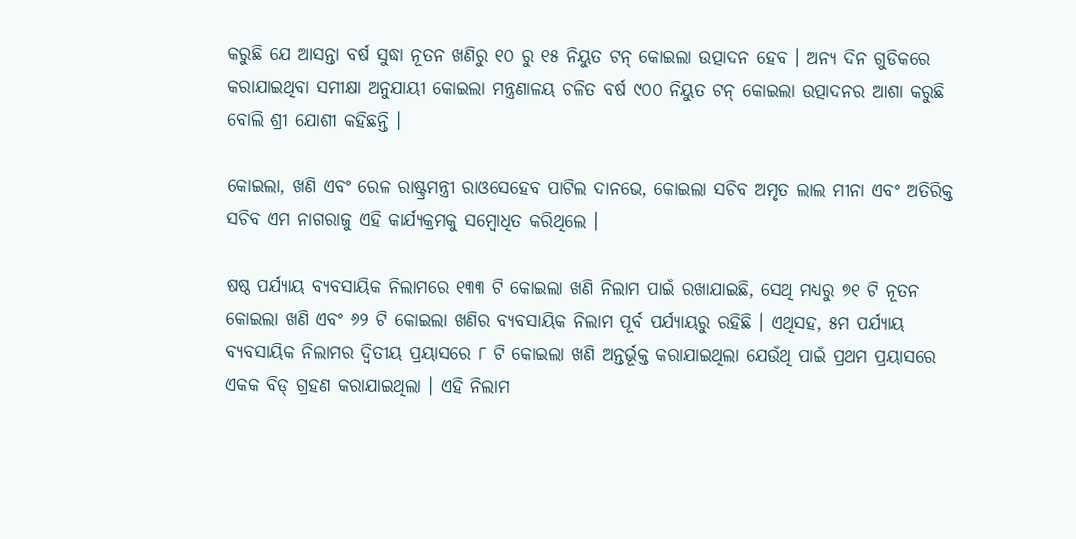କରୁଛି ଯେ ଆସନ୍ତା ବର୍ଷ ସୁଦ୍ଧା ନୂତନ ଖଣିରୁ ୧୦ ରୁ ୧୫ ନିୟୁତ ଟନ୍ କୋଇଲା ଉତ୍ପାଦନ ହେବ । ଅନ୍ୟ ଦିନ ଗୁଡିକରେ କରାଯାଇଥିବା ସମୀକ୍ଷା ଅନୁଯାୟୀ କୋଇଲା ମନ୍ତ୍ରଣାଳୟ ଚଳିତ ବର୍ଷ ୯୦୦ ନିୟୁତ ଟନ୍ କୋଇଲା ଉତ୍ପାଦନର ଆଶା କରୁଛି ବୋଲି ଶ୍ରୀ ଯୋଶୀ କହିଛନ୍ତି ।

କୋଇଲା, ଖଣି ଏବଂ ରେଳ ରାଷ୍ଟ୍ରମନ୍ତ୍ରୀ ରାଓସେହେବ ପାଟିଲ ଦାନଭେ, କୋଇଲା ସଚିବ ଅମୃତ ଲାଲ ମୀନା ଏବଂ ଅତିରିକ୍ତ ସଚିବ ଏମ ନାଗରାଜୁ ଏହି କାର୍ଯ୍ୟକ୍ରମକୁ ସମ୍ବୋଧିତ କରିଥିଲେ ।

ଷଷ୍ଠ ପର୍ଯ୍ୟାୟ ବ୍ୟବସାୟିକ ନିଲାମରେ ୧୩୩ ଟି କୋଇଲା ଖଣି ନିଲାମ ପାଇଁ ରଖାଯାଇଛି, ସେଥି ମଧ୍ୟରୁ ୭୧ ଟି ନୂତନ କୋଇଲା ଖଣି ଏବଂ ୬୨ ଟି କୋଇଲା ଖଣିର ବ୍ୟବସାୟିକ ନିଲାମ ପୂର୍ବ ପର୍ଯ୍ୟାୟରୁ ରହିଛି । ଏଥିସହ, ୫ମ ପର୍ଯ୍ୟାୟ ବ୍ୟବସାୟିକ ନିଲାମର ଦ୍ୱିତୀୟ ପ୍ରୟାସରେ ୮ ଟି କୋଇଲା ଖଣି ଅନ୍ତର୍ଭୂକ୍ତ କରାଯାଇଥିଲା ଯେଉଁଥି ପାଇଁ ପ୍ରଥମ ପ୍ରୟାସରେ ଏକକ ବିଡ୍ ଗ୍ରହଣ କରାଯାଇଥିଲା । ଏହି ନିଲାମ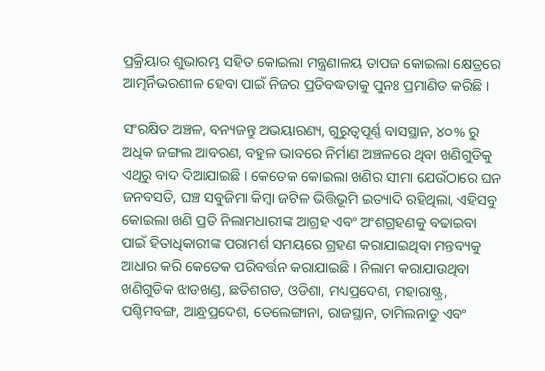ପ୍ରକ୍ରିୟାର ଶୁଭାରମ୍ଭ ସହିତ କୋଇଲା ମନ୍ତ୍ରଣାଳୟ ତାପଜ କୋଇଲା କ୍ଷେତ୍ରରେ ଆତ୍ମର୍ନିଭରଶୀଳ ହେବା ପାଇଁ ନିଜର ପ୍ରତିବଦ୍ଧତାକୁ ପୁନଃ ପ୍ରମାଣିତ କରିଛି ।

ସଂରକ୍ଷିତ ଅଞ୍ଚଳ, ବନ୍ୟଜନ୍ତୁ ଅଭୟାରଣ୍ୟ, ଗୁରୁତ୍ୱପୂର୍ଣ୍ଣ ବାସସ୍ଥାନ, ୪୦% ରୁ ଅଧିକ ଜଙ୍ଗଲ ଆବରଣ, ବହୁଳ ଭାବରେ ନିର୍ମାଣ ଅଞ୍ଚଳରେ ଥିବା ଖଣିଗୁଡିକୁ ଏଥିରୁ ବାଦ ଦିଆଯାଇଛି । କେତେକ କୋଇଲା ଖଣିର ସୀମା ଯେଉଁଠାରେ ଘନ ଜନବସତି, ଘଞ୍ଚ ସବୁଜିମା କିମ୍ବା ଜଟିଳ ଭିତ୍ତିଭୂମି ଇତ୍ୟାଦି ରହିଥିଲା, ଏହିସବୁ କୋଇଲା ଖଣି ପ୍ରତି ନିଲାମଧାରୀଙ୍କ ଆଗ୍ରହ ଏବଂ ଅଂଶଗ୍ରହଣକୁ ବଢାଇବା ପାଇଁ ହିତାଧିକାରୀଙ୍କ ପରାମର୍ଶ ସମୟରେ ଗ୍ରହଣ କରାଯାଇଥିବା ମନ୍ତବ୍ୟକୁ ଆଧାର କରି କେତେକ ପରିବର୍ତ୍ତନ କରାଯାଇଛି । ନିଲାମ କରାଯାଉଥିବା ଖଣିଗୁଡିକ ଝାଡଖଣ୍ଡ, ଛତିଶଗଡ, ଓଡିଶା, ମଧ୍ୟପ୍ରଦେଶ, ମହାରାଷ୍ଟ୍ର, ପଶ୍ଚିମବଙ୍ଗ, ଆନ୍ଧ୍ରପ୍ରଦେଶ, ତେଲେଙ୍ଗାନା, ରାଜସ୍ଥାନ, ତାମିଲନାଡୁ ଏବଂ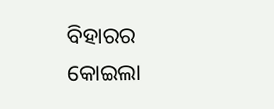ବିହାରର କୋଇଲା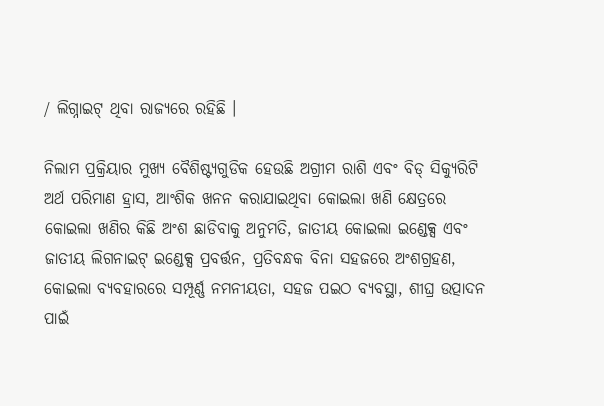/ ଲିଗ୍ନାଇଟ୍ ଥିବା ରାଜ୍ୟରେ ରହିଛି ।

ନିଲାମ ପ୍ରକ୍ରିୟାର ମୁଖ୍ୟ ବୈଶିଷ୍ଟ୍ୟଗୁଡିକ ହେଉଛି ଅଗ୍ରୀମ ରାଶି ଏବଂ ବିଡ୍ ସିକ୍ୟୁରିଟି ଅର୍ଥ ପରିମାଣ ହ୍ରାସ, ଆଂଶିକ ଖନନ କରାଯାଇଥିବା କୋଇଲା ଖଣି କ୍ଷେତ୍ରରେ କୋଇଲା ଖଣିର କିଛି ଅଂଶ ଛାଡିବାକୁ ଅନୁମତି, ଜାତୀୟ କୋଇଲା ଇଣ୍ଡେକ୍ସ ଏବଂ ଜାତୀୟ ଲିଗନାଇଟ୍ ଇଣ୍ଡେକ୍ସ ପ୍ରବର୍ତ୍ତନ, ପ୍ରତିବନ୍ଧକ ବିନା ସହଜରେ ଅଂଶଗ୍ରହଣ, କୋଇଲା ବ୍ୟବହାରରେ ସମ୍ପୂର୍ଣ୍ଣ ନମନୀୟତା, ସହଜ ପଇଠ ବ୍ୟବସ୍ଥା, ଶୀଘ୍ର ଉତ୍ପାଦନ ପାଇଁ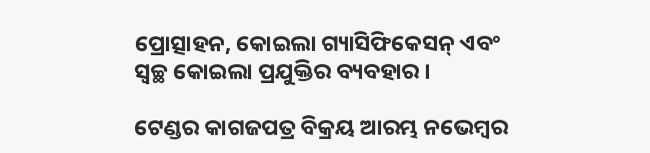ପ୍ରୋତ୍ସାହନ, କୋଇଲା ଗ୍ୟାସିଫିକେସନ୍ ଏବଂ ସ୍ୱଚ୍ଛ କୋଇଲା ପ୍ରଯୁକ୍ତିର ବ୍ୟବହାର ।

ଟେଣ୍ଡର କାଗଜପତ୍ର ବିକ୍ରୟ ଆରମ୍ଭ ନଭେମ୍ବର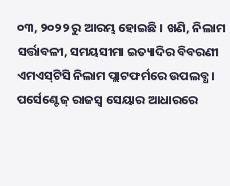୦୩, ୨୦୨୨ ରୁ ଆରମ୍ଭ ହୋଇଛି । ଖଣି, ନିଲାମ ସର୍ତ୍ତାବଳୀ, ସମୟସୀମା ଇତ୍ୟାଦିର ବିବରଣୀ ଏମଏସ୍‍ଟିସି ନିଲାମ ପ୍ଲାଟଫର୍ମରେ ଉପଲବ୍ଧ । ପର୍ସେଣ୍ଟେଜ୍ ରାଜସ୍ୱ ସେୟାର ଆଧାରରେ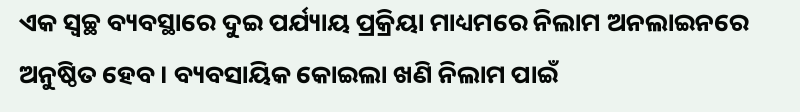ଏକ ସ୍ୱଚ୍ଛ ବ୍ୟବସ୍ଥାରେ ଦୁଇ ପର୍ଯ୍ୟାୟ ପ୍ରକ୍ରିୟା ମାଧ୍ୟମରେ ନିଲାମ ଅନଲାଇନରେ ଅନୁଷ୍ଠିତ ହେବ । ବ୍ୟବସାୟିକ କୋଇଲା ଖଣି ନିଲାମ ପାଇଁ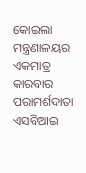କୋଇଲା ମନ୍ତ୍ରଣାଳୟର ଏକମାତ୍ର କାରବାର ପରାମର୍ଶଦାତା ଏସବିଆଇ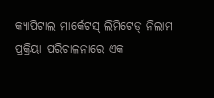କ୍ୟାପିଟାଲ ମାର୍କେଟସ୍ ଲିମିଟେଡ୍ ନିଲାମ ପ୍ରକ୍ରିୟା ପରିଚାଳନାରେ ଏକ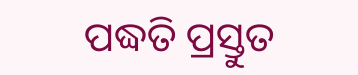ପଦ୍ଧତି ପ୍ରସ୍ତୁତ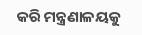କରି ମନ୍ତ୍ରଣାଳୟକୁ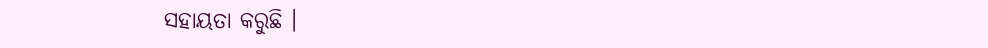ସହାୟତା କରୁଛି ।